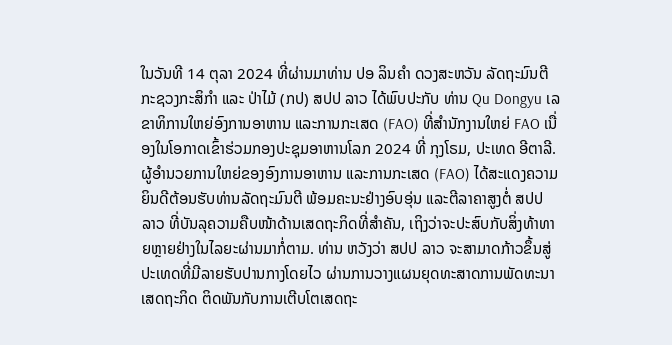ໃນວັນທີ 14 ຕຸລາ 2024 ທີ່ຜ່ານມາທ່ານ ປອ ລິນຄຳ ດວງສະຫວັນ ລັດຖະມົນຕີກະຊວງກະສິກຳ ແລະ ປ່າໄມ້ (ກປ) ສປປ ລາວ ໄດ້ພົບປະກັບ ທ່ານ Qu Dongyu ເລຂາທິການໃຫຍ່ອົງການອາຫານ ແລະການກະເສດ (FAO) ທີ່ສໍານັກງານໃຫຍ່ FAO ເນື່ອງໃນໂອກາດເຂົ້າຮ່ວມກອງປະຊຸມອາຫານໂລກ 2024 ທີ່ ກຸງໂຣມ, ປະເທດ ອີຕາລີ.
ຜູ້ອຳນວຍການໃຫຍ່ຂອງອົງການອາຫານ ແລະການກະເສດ (FAO) ໄດ້ສະແດງຄວາມຍິນດີຕ້ອນຮັບທ່ານລັດຖະມົນຕີ ພ້ອມຄະນະຢ່າງອົບອຸ່ນ ແລະຕີລາຄາສູງຕໍ່ ສປປ ລາວ ທີ່ບັນລຸຄວາມຄືບໜ້າດ້ານເສດຖະກິດທີ່ສຳຄັນ, ເຖິງວ່າຈະປະສົບກັບສິ່ງທ້າທາຍຫຼາຍຢ່າງໃນໄລຍະຜ່ານມາກໍ່ຕາມ. ທ່ານ ຫວັງວ່າ ສປປ ລາວ ຈະສາມາດກ້າວຂຶ້ນສູ່ປະເທດທີ່ມີລາຍຮັບປານກາງໂດຍໄວ ຜ່ານການວາງແຜນຍຸດທະສາດການພັດທະນາເສດຖະກິດ ຕິດພັນກັບການເຕີບໂຕເສດຖະ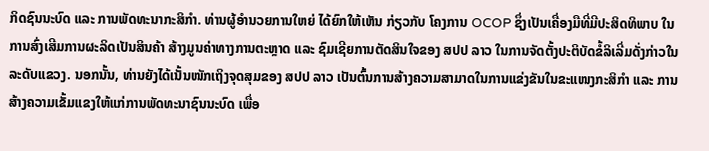ກິດຊົນນະບົດ ແລະ ການພັດທະນາກະສິກຳ. ທ່ານຜູ້ອຳນວຍການໃຫຍ່ ໄດ້ຍົກໃຫ້ເຫັນ ກ່ຽວກັບ ໂຄງການ OCOP ຊຶ່ງເປັນເຄື່ອງມືທີ່ມີປະສິດທິພາບ ໃນການສົ່ງເສີມການຜະລິດເປັນສິນຄ້າ ສ້າງມູນຄ່າທາງການຕະຫຼາດ ແລະ ຊົມເຊີຍການຕັດສິນໃຈຂອງ ສປປ ລາວ ໃນການຈັດຕັ້ງປະຕິບັດຂໍ້ລິເລີ່ມດັ່ງກ່າວໃນລະດັບແຂວງ. ນອກນັ້ນ, ທ່ານຍັງໄດ້ເນັ້ນໜັກເຖິງຈຸດສຸມຂອງ ສປປ ລາວ ເປັນຕົ້ນການສ້າງຄວາມສາມາດໃນການແຂ່ງຂັນໃນຂະແໜງກະສິກຳ ແລະ ການສ້າງຄວາມເຂັ້ມແຂງໃຫ້ແກ່ການພັດທະນາຊົນນະບົດ ເພື່ອ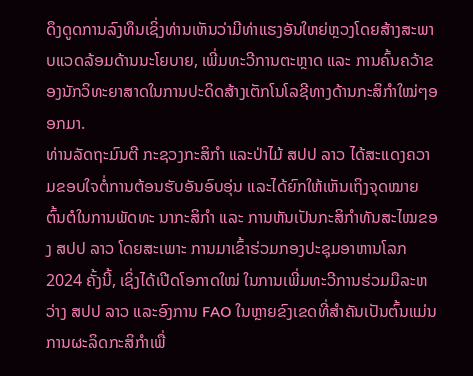ດຶງດູດການລົງທຶນເຊິ່ງທ່ານເຫັນວ່າມີທ່າແຮງອັນໃຫຍ່ຫຼວງໂດຍສ້າງສະພາບແວດລ້ອມດ້ານນະໂຍບາຍ, ເພີ່ມທະວີການຕະຫຼາດ ແລະ ການຄົ້ນຄວ້າຂອງນັກວິທະຍາສາດໃນການປະດິດສ້າງເຕັກໂນໂລຊີທາງດ້ານກະສິກຳໃໝ່ໆອອກມາ.
ທ່ານລັດຖະມົນຕີ ກະຊວງກະສິກຳ ແລະປ່າໄມ້ ສປປ ລາວ ໄດ້ສະແດງຄວາມຂອບໃຈຕໍ່ການຕ້ອນຮັບອັນອົບອຸ່ນ ແລະໄດ້ຍົກໃຫ້ເຫັນເຖິງຈຸດໝາຍຕົ້ນຕໍໃນການພັດທະ ນາກະສິກຳ ແລະ ການຫັນເປັນກະສິກຳທັນສະໄໝຂອງ ສປປ ລາວ ໂດຍສະເພາະ ການມາເຂົ້າຮ່ວມກອງປະຊຸມອາຫານໂລກ 2024 ຄັ້ງນີ້, ເຊິ່ງໄດ້ເປີດໂອກາດໃໝ່ ໃນການເພີ່ມທະວີການຮ່ວມມືລະຫວ່າງ ສປປ ລາວ ແລະອົງການ FAO ໃນຫຼາຍຂົງເຂດທີ່ສຳຄັນເປັນຕົ້ນແມ່ນການຜະລິດກະສິກຳເພື່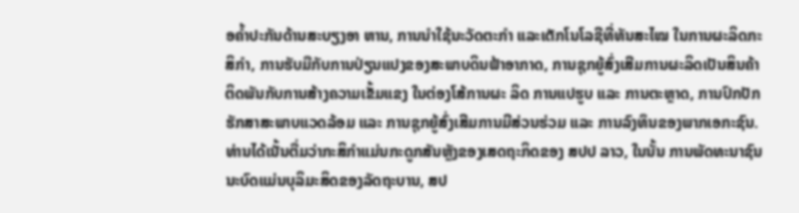ອຄໍ້າປະກັນດ້ານສະບຽງອາ ຫານ, ການນຳໃຊ້ນະວັດຕະກຳ ແລະເຕັກໂນໂລຊີທີ່ທັນສະໄໝ ໃນການຜະລິດກະສິກຳ, ການຮັບມືກັບການປ່ຽນແປງຂອງສະພາບດິນຟ້າອາກາດ, ການຊຸກຍູ້ສົ່ງເສີມການຜະລິດເປັນສິນຄ້າ ຕິດພັນກັບການສ້າງຄວາມເຂັ້ມແຂງ ໃນຕ່ອງໂສ້ການຜະ ລິດ ການແປຮູບ ແລະ ການຕະຫຼາດ, ການປົກປັກຮັກສາສະພາບແວດລ້ອມ ແລະ ການຊຸກຍູ້ສົ່ງເສີມການມີສ່ວນຮ່ວມ ແລະ ການລົງທຶນຂອງພາກເອກະຊົນ. ທ່ານໄດ້ເນັ້ນຕື່ມວ່າກະສິກຳແມ່ນກະດູກສັນຫຼັງຂອງເສດຖະກິດຂອງ ສປປ ລາວ, ໃນນັ້ນ ການພັດທະນາຊົນນະບົດແມ່ນບຸລິມະສິດຂອງລັດຖະບານ, ສປ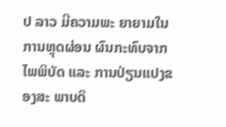ປ ລາວ ມີຄວາມພະ ຍາຍາມໃນການຫຼຸດຜ່ອນ ຜົນກະທົບຈາກໄພພິບັດ ແລະ ການປ່ຽນແປງຂອງສະ ພາບດິ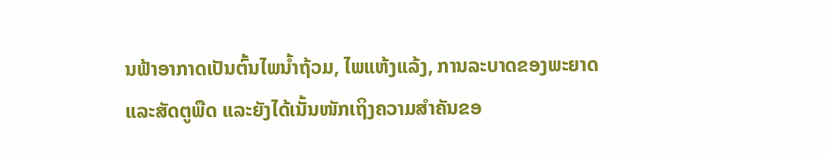ນຟ້າອາກາດເປັນຕົ້ນໄພນໍ້າຖ້ວມ, ໄພແຫ້ງແລ້ງ, ການລະບາດຂອງພະຍາດ ແລະສັດຕູພືດ ແລະຍັງໄດ້ເນັ້ນໜັກເຖິງຄວາມສຳຄັນຂອ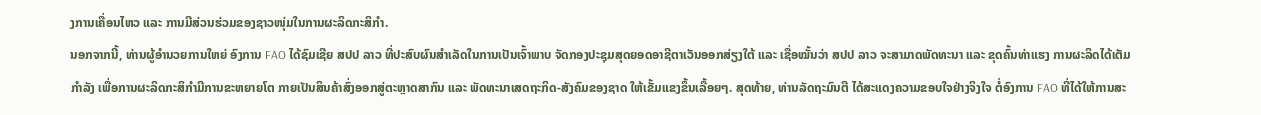ງການເຄື່ອນໄຫວ ແລະ ການມີສ່ວນຮ່ວມຂອງຊາວໜຸ່ມໃນການຜະລິດກະສິກຳ.
ນອກຈາກນີ້, ທ່ານຜູ້ອຳນວຍການໃຫຍ່ ອົງການ FAO ໄດ້ຊົມເຊີຍ ສປປ ລາວ ທີ່ປະສົບຜົນສໍາເລັດໃນການເປັນເຈົ້າພາບ ຈັດກອງປະຊຸມສຸດຍອດອາຊີຕາເວັນອອກສ່ຽງໃຕ້ ແລະ ເຊື່ອໝັ້ນວ່າ ສປປ ລາວ ຈະສາມາດພັດທະນາ ແລະ ຂຸດຄົ້ນທ່າແຮງ ການຜະລິດໄດ້ເຕັມກຳລັງ ເພື່ອການຜະລິດກະສິກຳມີການຂະຫຍາຍໂຕ ກາຍເປັນສິນຄ້າສົ່ງອອກສູ່ຕະຫຼາດສາກົນ ແລະ ພັດທະນາເສດຖະກິດ-ສັງຄົມຂອງຊາດ ໃຫ້ເຂັ້ມແຂງຂຶ້ນເລື້ອຍໆ. ສຸດທ້າຍ, ທ່ານລັດຖະມົນຕີ ໄດ້ສະແດງຄວາມຂອບໃຈຢ່າງຈິງໃຈ ຕໍ່ອົງການ FAO ທີ່ໄດ້ໃຫ້ການສະ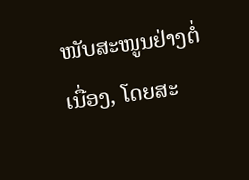ໜັບສະໜູນຢ່າງຕໍ່ເນື່ອງ, ໂດຍສະ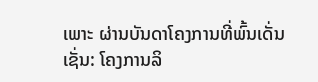ເພາະ ຜ່ານບັນດາໂຄງການທີ່ພົ້ນເດັ່ນ ເຊັ່ນ: ໂຄງການລິ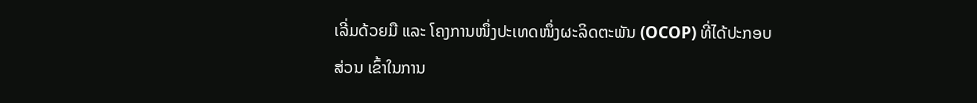ເລີ່ມດ້ວຍມື ແລະ ໂຄງການໜຶ່ງປະເທດໜຶ່ງຜະລິດຕະພັນ (OCOP) ທີ່ໄດ້ປະກອບສ່ວນ ເຂົ້າໃນການ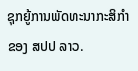ຊຸກຍູ້ການພັດທະນາກະສິກຳ ຂອງ ສປປ ລາວ.